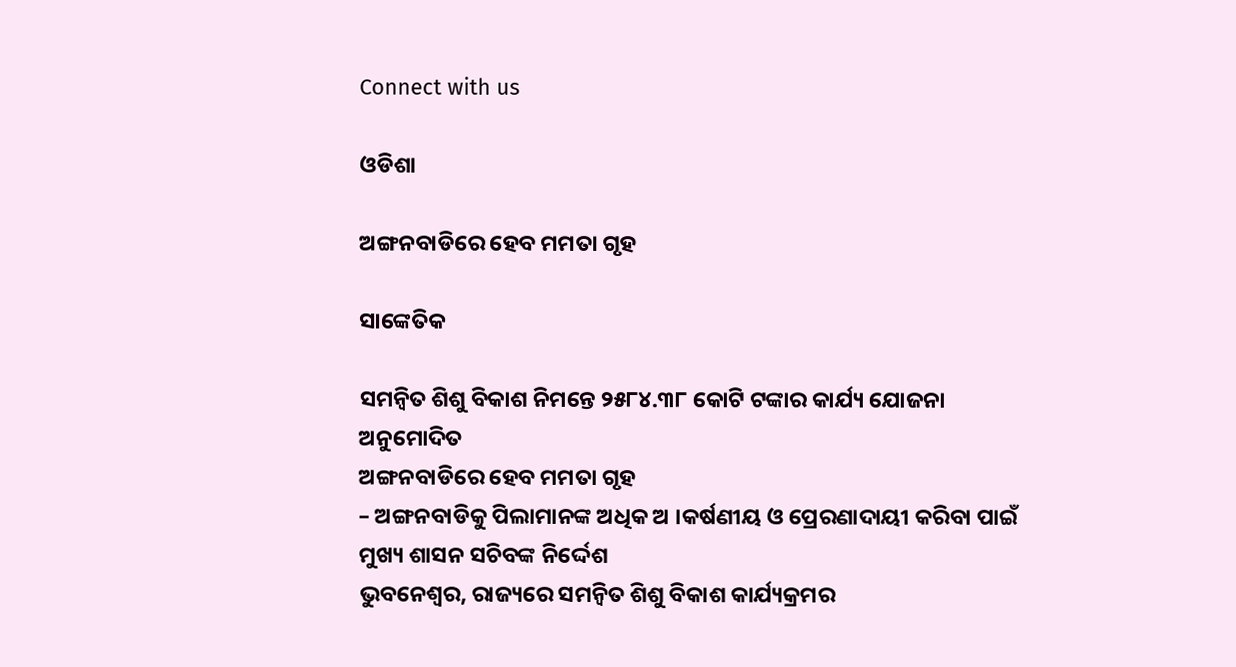Connect with us

ଓଡିଶା

ଅଙ୍ଗନବାଡିରେ ହେବ ମମତା ଗୃହ

ସାଙ୍କେତିକ

ସମନ୍ୱିତ ଶିଶୁ ବିକାଶ ନିମନ୍ତେ ୨୫୮୪.୩୮ କୋଟି ଟଙ୍କାର କାର୍ଯ୍ୟ ଯୋଜନା ଅନୁମୋଦିତ
ଅଙ୍ଗନବାଡିରେ ହେବ ମମତା ଗୃହ
– ଅଙ୍ଗନବାଡିକୁ ପିଲାମାନଙ୍କ ଅଧିକ ଅ ।କର୍ଷଣୀୟ ଓ ପ୍ରେରଣାଦାୟୀ କରିବା ପାଇଁ ମୁଖ୍ୟ ଶାସନ ସଚିବଙ୍କ ନିର୍ଦ୍ଦେଶ
ଭୁବନେଶ୍ୱର, ରାଜ୍ୟରେ ସମନ୍ୱିତ ଶିଶୁ ବିକାଶ କାର୍ଯ୍ୟକ୍ରମର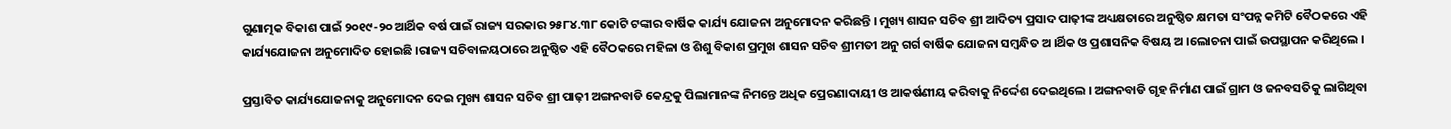ଗୁଣାତ୍ମକ ବିକାଶ ପାଇଁ ୨୦୧୯-୨୦ ଆର୍ଥିକ ବର୍ଷ ପାଇଁ ରାଜ୍ୟ ସରକାର ୨୫୮୪.୩୮ କୋଟି ଟଙ୍କାର ବାର୍ଷିକ କାର୍ଯ୍ୟ ଯୋଜନା ଅନୁମୋଦନ କରିଛନ୍ତି । ମୁଖ୍ୟ ଶାସନ ସଚିବ ଶ୍ରୀ ଆଦିତ୍ୟ ପ୍ରସାଦ ପାଢ଼ୀଙ୍କ ଅଧ୍ୟକ୍ଷତାରେ ଅନୁଷ୍ଠିତ କ୍ଷମତା ସଂପନ୍ନ କମିଟି ବୈଠକରେ ଏହି କାର୍ଯ୍ୟଯୋଜନା ଅନୁମୋଦିତ ହୋଇଛି ।ରାଜ୍ୟ ସଚିବାଳୟଠାରେ ଅନୁଷ୍ଠିତ ଏହି ବୈଠକରେ ମହିଳା ଓ ଶିଶୁ ବିକାଶ ପ୍ରମୁଖ ଶାସନ ସଚିବ ଶ୍ରୀମତୀ ଅନୁ ଗର୍ଗ ବାର୍ଷିକ ଯୋଜନା ସମ୍ବନ୍ଧିତ ଅ ।ର୍ଥିକ ଓ ପ୍ରଶାସନିକ ବିଷୟ ଅ ।ଲୋଚନା ପାଇଁ ଉପସ୍ଥାପନ କରିଥିଲେ ।

ପ୍ରସ୍ତାବିତ କାର୍ଯ୍ୟଯୋଜନାକୁ ଅନୁମୋଦନ ଦେଇ ମୁଖ୍ୟ ଶାସନ ସଚିବ ଶ୍ରୀ ପାଢ଼ୀ ଅଙ୍ଗନବାଡି କେନ୍ଦ୍ରକୁ ପିଲାମାନଙ୍କ ନିମନ୍ତେ ଅଧିକ ପ୍ରେରଣାଦାୟୀ ଓ ଆକର୍ଷଣୀୟ କରିବାକୁ ନିର୍ଦ୍ଦେଶ ଦେଇଥିଲେ । ଅଙ୍ଗନବାଡି ଗୃହ ନିର୍ମାଣ ପାଇଁ ଗ୍ରାମ ଓ ଜନବସତିକୁ ଲାଗିଥିବା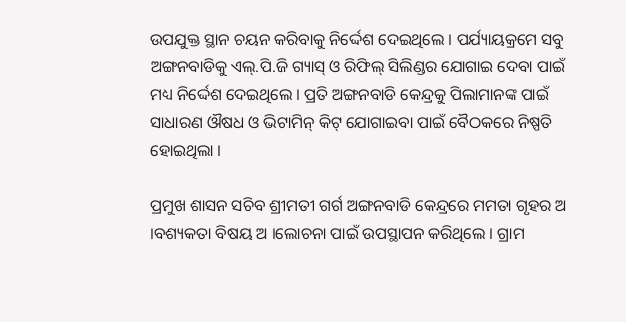ଉପଯୁକ୍ତ ସ୍ଥାନ ଚୟନ କରିବାକୁ ନିର୍ଦ୍ଦେଶ ଦେଇଥିଲେ । ପର୍ଯ୍ୟାୟକ୍ରମେ ସବୁ ଅଙ୍ଗନବାଡିକୁ ଏଲ୍.ପି.ଜି ଗ୍ୟାସ୍ ଓ ରିଫିଲ୍ ସିଲିଣ୍ଡର ଯୋଗାଇ ଦେବା ପାଇଁ ମଧ୍ୟ ନିର୍ଦ୍ଦେଶ ଦେଇଥିଲେ । ପ୍ରତି ଅଙ୍ଗନବାଡି କେନ୍ଦ୍ରକୁ ପିଲାମାନଙ୍କ ପାଇଁ ସାଧାରଣ ଔଷଧ ଓ ଭିଟାମିନ୍ କିଟ୍ ଯୋଗାଇବା ପାଇଁ ବୈଠକରେ ନିଷ୍ପତି ହୋଇଥିଲା ।

ପ୍ରମୁଖ ଶାସନ ସଚିବ ଶ୍ରୀମତୀ ଗର୍ଗ ଅଙ୍ଗନବାଡି କେନ୍ଦ୍ରରେ ମମତା ଗୃହର ଅ ।ବଶ୍ୟକତା ବିଷୟ ଅ ।ଲୋଚନା ପାଇଁ ଉପସ୍ଥାପନ କରିଥିଲେ । ଗ୍ରାମ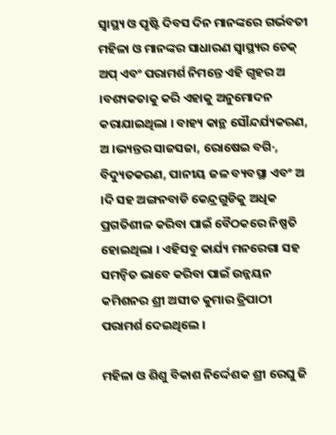ସ୍ୱାସ୍ଥ୍ୟ ଓ ପୃଷ୍ଟି ଦିବସ ଦିନ ମାନଙ୍କରେ ଗର୍ଭବତୀ ମହିଳା ଓ ମାନଙ୍କର ସାଧାରଣ ସ୍ୱାସ୍ଥ୍ୟର ଚେକ୍ ଅପ୍ ଏବଂ ପରାମର୍ଶ ନିମନ୍ତେ ଏହି ଗୃହର ଅ ।ବଶ୍ୟକତାକୁ କରି ଏହାକୁ ଅନୁମୋଦନ କରାଯାଇଥିଲା । ବାହ୍ୟ କାନ୍ଥ ସୌନ୍ଦର୍ଯ୍ୟକରଣ, ଅ ।ଭ୍ୟନ୍ତର ସାଜସଜା, ରୋଷେଇ ବଗି·, ବିଦ୍ୟୁତକରଣ, ପାନୀୟ ଜଳ ବ୍ୟବସ୍ଥା ଏବଂ ଅ ।ଦି ସହ ଅଙ୍ଗନବାଡି କେନ୍ଦ୍ରଗୁଡିକୁ ଅଧିକ ପ୍ରଗତିଶୀଳ କରିବା ପାଇଁ ବୈଠକରେ ନିଷ୍ପତି ହୋଇଥିଲା । ଏହିସବୁ କାର୍ଯ୍ୟ ମନରେଗା ସହ ସମନ୍ୱିତ ଭାବେ କରିବା ପାଇଁ ଉନ୍ନୟନ କମିଶନର ଶ୍ରୀ ଅସୀତ କୁମାର ତ୍ରିପାଠୀ ପରାମର୍ଶ ଦେଇଥିଲେ ।

ମହିଳା ଓ ଶିଶୁ ବିକାଶ ନିର୍ଦ୍ଦେଶକ ଶ୍ରୀ ରେଘୁ ଜି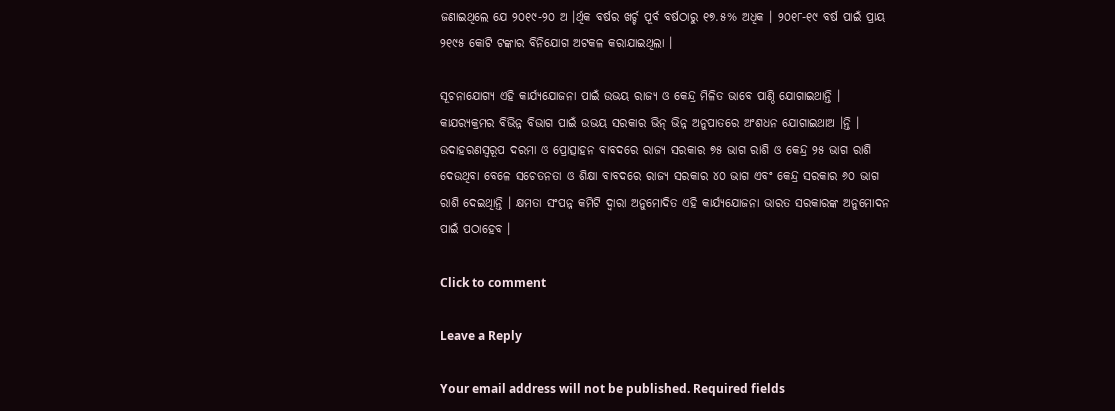ଜଣାଇଥିଲେ ଯେ ୨୦୧୯-୨୦ ଅ ।ର୍ଥିକ ବର୍ଷର ଖର୍ଚ୍ଚ ପୂର୍ବ ବର୍ଷଠାରୁ ୧୭.୫% ଅଧିକ । ୨୦୧୮-୧୯ ବର୍ଷ ପାଇଁ ପ୍ରାୟ ୨୧୯୫ କୋଟି ଟଙ୍କାର ବିନିଯୋଗ ଅଟକଳ କରାଯାଇଥିଲା ।

ସୂଚନାଯୋଗ୍ୟ ଏହି କାର୍ଯ୍ୟଯୋଜନା ପାଇଁ ଉଭୟ ରାଜ୍ୟ ଓ କେନ୍ଦ୍ର ମିଳିତ ଭାବେ ପାଣ୍ଠି ଯୋଗାଇଥାନ୍ତି । କାଯର‌୍ୟକ୍ରମର ବିଭିନ୍ନ ବିଭାଗ ପାଇଁ ଉଭୟ ସରକାର ଭିନ୍ ଭିନ୍ନ ଅନୁପାତରେ ଅଂଶଧନ ଯୋଗାଇଥାଅ ।ନ୍ତି । ଉଦାହରଣସ୍ୱରୂପ ଦରମା ଓ ପ୍ରୋତ୍ସାହନ ବାବଦରେ ରାଜ୍ୟ ସରକାର ୭୫ ଭାଗ ରାଶି ଓ କେନ୍ଦ୍ର ୨୫ ଭାଗ ରାଶି ଦେଉଥିବା ବେଳେ ସଚେତନତା ଓ ଶିକ୍ଷା ବାବଦରେ ରାଜ୍ୟ ସରକାର ୪୦ ଭାଗ ଏବଂ କେନ୍ଦ୍ର ସରକାର ୬୦ ଭାଗ ରାଶି ଦେଇଥିାନ୍ତି । କ୍ଷମତା ସଂପନ୍ନ କମିଟି ଦ୍ୱାରା ଅନୁମୋଦିତ ଏହି କାର୍ଯ୍ୟଯୋଜନା ଭାରତ ସରକାରଙ୍କ ଅନୁମୋଦନ ପାଇଁ ପଠାହେବ ।

Click to comment

Leave a Reply

Your email address will not be published. Required fields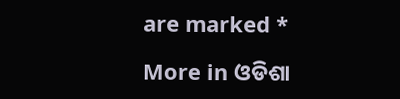are marked *

More in ଓଡିଶା